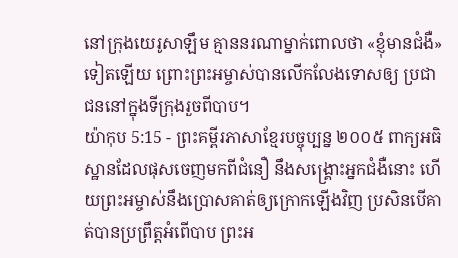នៅក្រុងយេរូសាឡឹម គ្មាននរណាម្នាក់ពោលថា «ខ្ញុំមានជំងឺ» ទៀតឡើយ ព្រោះព្រះអម្ចាស់បានលើកលែងទោសឲ្យ ប្រជាជននៅក្នុងទីក្រុងរួចពីបាប។
យ៉ាកុប 5:15 - ព្រះគម្ពីរភាសាខ្មែរបច្ចុប្បន្ន ២០០៥ ពាក្យអធិស្ឋានដែលផុសចេញមកពីជំនឿ នឹងសង្គ្រោះអ្នកជំងឺនោះ ហើយព្រះអម្ចាស់នឹងប្រោសគាត់ឲ្យក្រោកឡើងវិញ ប្រសិនបើគាត់បានប្រព្រឹត្តអំពើបាប ព្រះអ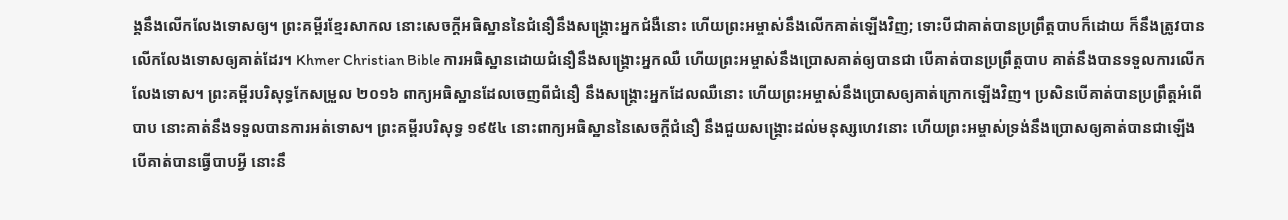ង្គនឹងលើកលែងទោសឲ្យ។ ព្រះគម្ពីរខ្មែរសាកល នោះសេចក្ដីអធិស្ឋាននៃជំនឿនឹងសង្គ្រោះអ្នកជំងឺនោះ ហើយព្រះអម្ចាស់នឹងលើកគាត់ឡើងវិញ; ទោះបីជាគាត់បានប្រព្រឹត្តបាបក៏ដោយ ក៏នឹងត្រូវបានលើកលែងទោសឲ្យគាត់ដែរ។ Khmer Christian Bible ការអធិស្ឋានដោយជំនឿនឹងសង្គ្រោះអ្នកឈឺ ហើយព្រះអម្ចាស់នឹងប្រោសគាត់ឲ្យបានជា បើគាត់បានប្រព្រឹត្ដបាប គាត់នឹងបានទទួលការលើកលែងទោស។ ព្រះគម្ពីរបរិសុទ្ធកែសម្រួល ២០១៦ ពាក្យអធិស្ឋានដែលចេញពីជំនឿ នឹងសង្គ្រោះអ្នកដែលឈឺនោះ ហើយព្រះអម្ចាស់នឹងប្រោសឲ្យគាត់ក្រោកឡើងវិញ។ ប្រសិនបើគាត់បានប្រព្រឹត្តអំពើបាប នោះគាត់នឹងទទួលបានការអត់ទោស។ ព្រះគម្ពីរបរិសុទ្ធ ១៩៥៤ នោះពាក្យអធិស្ឋាននៃសេចក្ដីជំនឿ នឹងជួយសង្គ្រោះដល់មនុស្សហេវនោះ ហើយព្រះអម្ចាស់ទ្រង់នឹងប្រោសឲ្យគាត់បានជាឡើង បើគាត់បានធ្វើបាបអ្វី នោះនឹ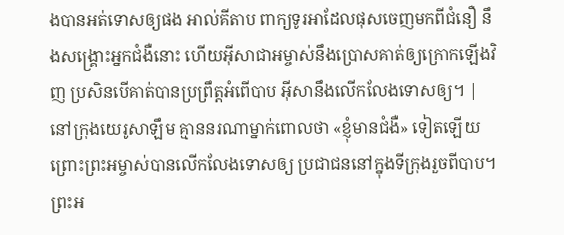ងបានអត់ទោសឲ្យផង អាល់គីតាប ពាក្យទូរអាដែលផុសចេញមកពីជំនឿ នឹងសង្គ្រោះអ្នកជំងឺនោះ ហើយអ៊ីសាជាអម្ចាស់នឹងប្រោសគាត់ឲ្យក្រោកឡើងវិញ ប្រសិនបើគាត់បានប្រព្រឹត្ដអំពើបាប អ៊ីសានឹងលើកលែងទោសឲ្យ។ |
នៅក្រុងយេរូសាឡឹម គ្មាននរណាម្នាក់ពោលថា «ខ្ញុំមានជំងឺ» ទៀតឡើយ ព្រោះព្រះអម្ចាស់បានលើកលែងទោសឲ្យ ប្រជាជននៅក្នុងទីក្រុងរួចពីបាប។
ព្រះអ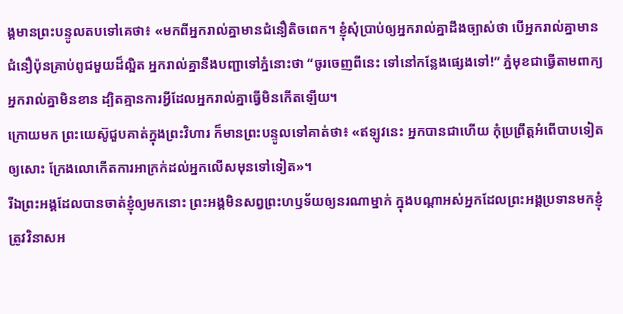ង្គមានព្រះបន្ទូលតបទៅគេថា៖ «មកពីអ្នករាល់គ្នាមានជំនឿតិចពេក។ ខ្ញុំសុំប្រាប់ឲ្យអ្នករាល់គ្នាដឹងច្បាស់ថា បើអ្នករាល់គ្នាមានជំនឿប៉ុនគ្រាប់ពូជមួយដ៏ល្អិត អ្នករាល់គ្នានឹងបញ្ជាទៅភ្នំនោះថា “ចូរចេញពីនេះ ទៅនៅកន្លែងផ្សេងទៅ!” ភ្នំមុខជាធ្វើតាមពាក្យអ្នករាល់គ្នាមិនខាន ដ្បិតគ្មានការអ្វីដែលអ្នករាល់គ្នាធ្វើមិនកើតឡើយ។
ក្រោយមក ព្រះយេស៊ូជួបគាត់ក្នុងព្រះវិហារ ក៏មានព្រះបន្ទូលទៅគាត់ថា៖ «ឥឡូវនេះ អ្នកបានជាហើយ កុំប្រព្រឹត្តអំពើបាបទៀតឲ្យសោះ ក្រែងលោកើតការអាក្រក់ដល់អ្នកលើសមុនទៅទៀត»។
រីឯព្រះអង្គដែលបានចាត់ខ្ញុំឲ្យមកនោះ ព្រះអង្គមិនសព្វព្រះហឫទ័យឲ្យនរណាម្នាក់ ក្នុងបណ្ដាអស់អ្នកដែលព្រះអង្គប្រទានមកខ្ញុំ ត្រូវវិនាសអ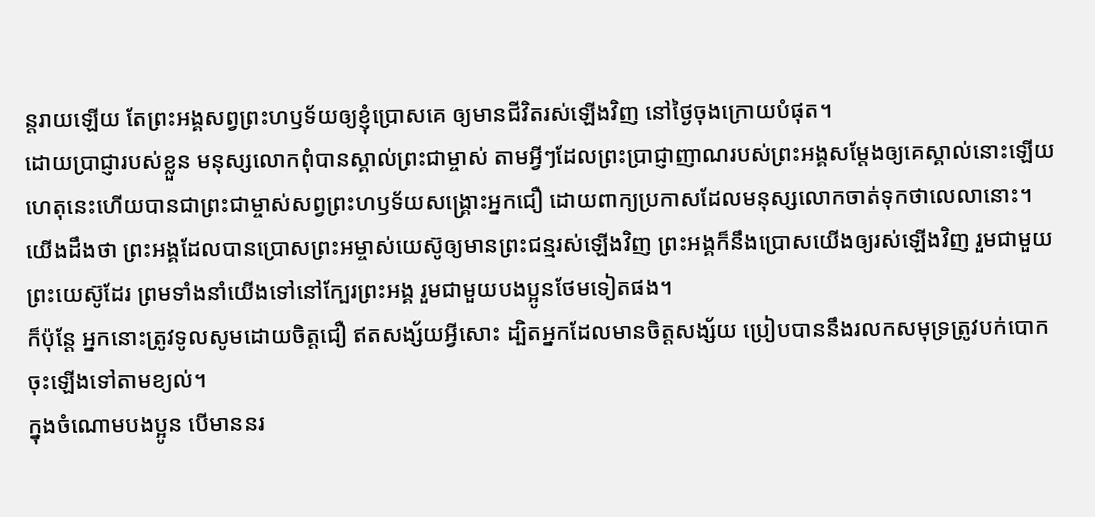ន្តរាយឡើយ តែព្រះអង្គសព្វព្រះហឫទ័យឲ្យខ្ញុំប្រោសគេ ឲ្យមានជីវិតរស់ឡើងវិញ នៅថ្ងៃចុងក្រោយបំផុត។
ដោយប្រាជ្ញារបស់ខ្លួន មនុស្សលោកពុំបានស្គាល់ព្រះជាម្ចាស់ តាមអ្វីៗដែលព្រះប្រាជ្ញាញាណរបស់ព្រះអង្គសម្តែងឲ្យគេស្គាល់នោះឡើយ ហេតុនេះហើយបានជាព្រះជាម្ចាស់សព្វព្រះហឫទ័យសង្គ្រោះអ្នកជឿ ដោយពាក្យប្រកាសដែលមនុស្សលោកចាត់ទុកថាលេលានោះ។
យើងដឹងថា ព្រះអង្គដែលបានប្រោសព្រះអម្ចាស់យេស៊ូឲ្យមានព្រះជន្មរស់ឡើងវិញ ព្រះអង្គក៏នឹងប្រោសយើងឲ្យរស់ឡើងវិញ រួមជាមួយព្រះយេស៊ូដែរ ព្រមទាំងនាំយើងទៅនៅក្បែរព្រះអង្គ រួមជាមួយបងប្អូនថែមទៀតផង។
ក៏ប៉ុន្តែ អ្នកនោះត្រូវទូលសូមដោយចិត្តជឿ ឥតសង្ស័យអ្វីសោះ ដ្បិតអ្នកដែលមានចិត្តសង្ស័យ ប្រៀបបាននឹងរលកសមុទ្រត្រូវបក់បោកចុះឡើងទៅតាមខ្យល់។
ក្នុងចំណោមបងប្អូន បើមាននរ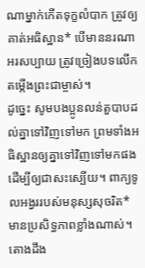ណាម្នាក់កើតទុក្ខលំបាក ត្រូវឲ្យគាត់អធិស្ឋាន* បើមាននរណាអរសប្បាយ ត្រូវច្រៀងបទលើកតម្កើងព្រះជាម្ចាស់។
ដូច្នេះ សូមបងប្អូនលន់តួបាបដល់គ្នាទៅវិញទៅមក ព្រមទាំងអធិស្ឋានឲ្យគ្នាទៅវិញទៅមកផង ដើម្បីឲ្យជាសះស្បើយ។ ពាក្យទូលអង្វររបស់មនុស្សសុចរិត*មានប្រសិទ្ធភាពខ្លាំងណាស់។
តោងដឹង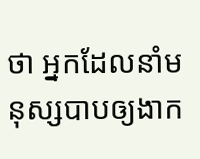ថា អ្នកដែលនាំមនុស្សបាបឲ្យងាក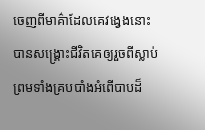ចេញពីមាគ៌ាដែលគេវង្វេងនោះ បានសង្គ្រោះជីវិតគេឲ្យរួចពីស្លាប់ ព្រមទាំងគ្របបាំងអំពើបាបដ៏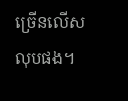ច្រើនលើសលុបផង។